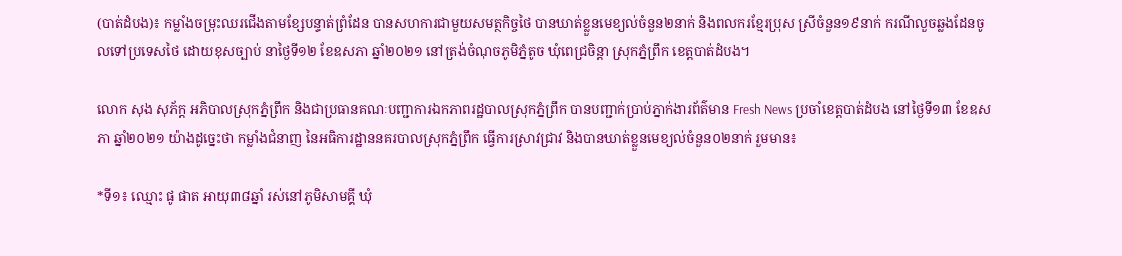(បាត់ដំបង)៖ កម្លាំងចម្រុះឈរជើងតាមខ្សែបន្ទាត់ព្រំដែន បានសហការជាមួយសមត្ថកិច្ចថៃ បានឃាត់ខ្លួនមេខ្យល់ចំនួន២នាក់ និងពលករខ្មែរប្រុស ស្រីចំនួន១៩នាក់ ករណីលួចឆ្លងដែនចូលទៅប្រទេសថៃ ដោយខុសច្បាប់ នាថ្ងៃទី១២ ខែឧសភា ឆ្នាំ២០២១ នៅត្រង់ចំណុចភូមិភ្នំតូច ឃុំពេជ្រចិន្តា ស្រុកភ្នំព្រឹក ខេត្តបាត់ដំបង។

លោក សុង សុភ័ក្ត អភិបាលស្រុកភ្នំព្រឹក និងជាប្រធានគណៈបញ្ជាការឯកភាពរដ្ឋបាលស្រុកភ្នំព្រឹក បានបញ្ជាក់ប្រាប់ភ្នាក់ងារព័ត៌មាន Fresh News ប្រចាំខេត្តបាត់ដំបង នៅថ្ងៃទី១៣ ខែឧសភា ឆ្នាំ២០២១ យ៉ាងដូច្នេះថា កម្លាំងជំនាញ នៃអធិការដ្ឋាននគរបាលស្រុកភ្នំព្រឹក ធ្វើការស្រាវជ្រាវ និងបានឃាត់ខ្លួនមេខ្យល់ចំនួន០២នាក់ រួមមាន៖

*ទី១៖ ឈ្មោះ ផូ ផាត អាយុ៣៨ឆ្នាំ រស់នៅភូមិសាមគ្គី ឃុំ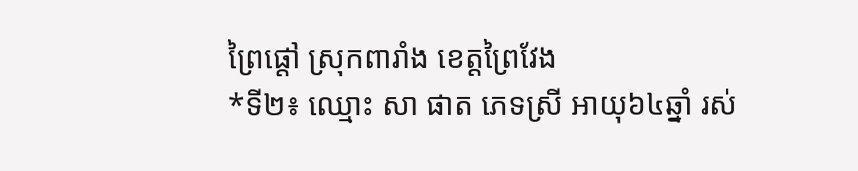ព្រៃផ្តៅ ស្រុកពារាំង ខេត្តព្រៃវែង
*ទី២៖ ឈ្មោះ សា ផាត ភេទស្រី អាយុ៦៤ឆ្នាំ រស់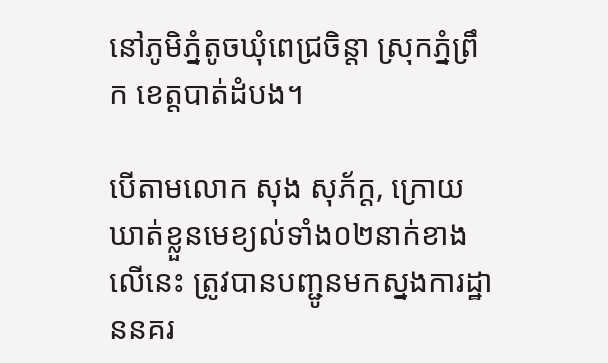នៅភូមិភ្នំតូចឃុំពេជ្រចិន្តា ស្រុកភ្នំព្រឹក ខេត្តបាត់ដំបង។

បើតាមលោក សុង សុភ័ក្ត, ក្រោយឃាត់ខ្លួនមេខ្យល់ទាំង០២នាក់ខាងលើនេះ ត្រូវបានបញ្ជូនមកស្នងការដ្ឋាននគរ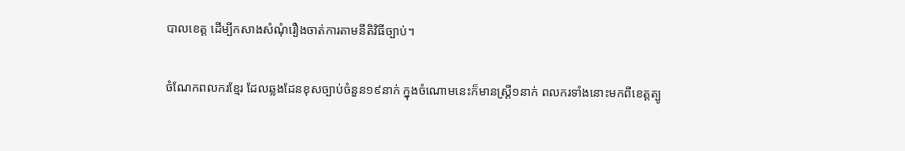បាលខេត្ត ដើម្បីកសាងសំណុំរឿងចាត់ការតាមនីតិវិធីច្បាប់។

ចំណែកពលករខ្មែរ ដែលឆ្លងដែនខុសច្បាប់ចំនួន១៩នាក់ ក្នុងចំណោមនេះក៏មានស្ត្រី១នាក់ ពលករទាំងនោះមកពីខេត្តត្បូ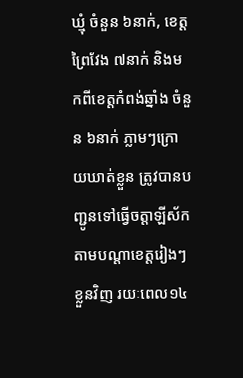ឃ្មុំ ចំនួន ៦នាក់, ខេត្តព្រៃវែង ៧នាក់ និងមកពីខេត្តកំពង់ឆ្នាំង ចំនួន ៦នាក់ ភ្លាមៗក្រោយឃាត់ខ្លួន ត្រូវបានបញ្ជូនទៅធ្វើចត្តាឡីស័ក តាមបណ្តាខេត្តរៀងៗខ្លួនវិញ រយៈពេល១៤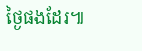ថ្ងៃផងដែរ៕